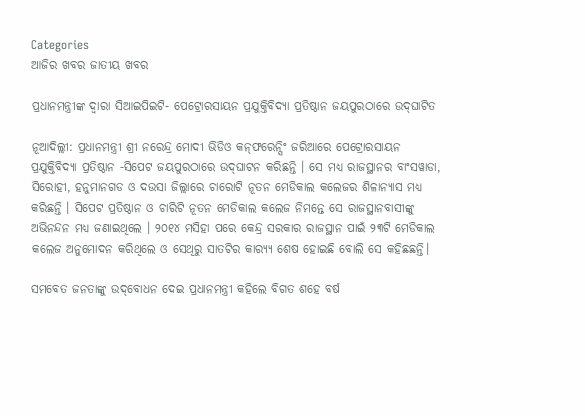Categories
ଆଜିର ଖବର ଜାତୀୟ ଖବର

ପ୍ରଧାନମନ୍ତ୍ରୀଙ୍କ ଦ୍ୱାରା ସିଆଇପିଇଟି- ପେଟ୍ରୋରସାୟନ ପ୍ରଯୁକ୍ତିବିଦ୍ୟା ପ୍ରତିଷ୍ଠାନ ଜୟପୁରଠାରେ ଉଦ୍‌ଘାଟିତ

ନୂଆଦିଲ୍ଲୀ: ପ୍ରଧାନମନ୍ତ୍ରୀ ଶ୍ରୀ ନରେନ୍ଦ୍ର ମୋଦୀ ଭିଡିଓ କନ୍‌ଫରେନ୍ସିଂ ଜରିଆରେ ପେଟ୍ରୋରସାୟନ ପ୍ରଯୁକ୍ତିବିଦ୍ୟା ପ୍ରତିଷ୍ଠାନ -ସିପେଟ ଜୟପୁରଠାରେ ଉଦ୍‌ଘାଟନ କରିଛନ୍ତି । ସେ ମଧ୍ୟ ରାଜସ୍ଥାନର ବାଂସୱାଡା, ସିରୋହୀ, ହନୁମାନଗଡ ଓ ଦଉସା ଜିଲ୍ଲାରେ ଚାରୋଟି ନୂତନ ମେଡିକାଲ କଲେଜର ଶିଳାନ୍ୟାସ ମଧ୍ୟ କରିଛନ୍ତି । ସିପେଟ ପ୍ରତିଷ୍ଠାନ ଓ ଚାରିଟି ନୂତନ ମେଡିକାଲ କଲେଜ ନିମନ୍ତେ ସେ ରାଜସ୍ଥାନବାସୀଙ୍କୁ ଅଭିନନ୍ଦନ ମଧ୍ୟ ଜଣାଇଥିଲେ । ୨୦୧୪ ମସିହା ପରେ କେନ୍ଦ୍ର ସରକାର ରାଜସ୍ଥାନ ପାଇଁ ୨୩ଟି ମେଡିକାଲ କଲେଜ ଅନୁମୋଦନ କରିଥିଲେ ଓ ସେଥିରୁ ସାତଟିର କାର‌୍ୟ୍ୟ ଶେଷ ହୋଇଛି ବୋଲି ସେ କହିଛଛନ୍ତି।

ସମବେତ ଜନତାଙ୍କୁ ଉଦ୍‌ବୋଧନ ଦେଇ ପ୍ରଧାନମନ୍ତ୍ରୀ କହିଲେ ବିଗତ ଶହେ ବର୍ଷ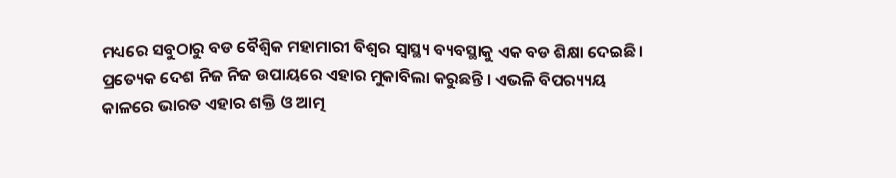ମଧ୍ୟରେ ସବୁଠାରୁ ବଡ ବୈଶ୍ୱିକ ମହାମାରୀ ବିଶ୍ୱର ସ୍ୱାସ୍ଥ୍ୟ ବ୍ୟବସ୍ଥାକୁ ଏକ ବଡ ଶିକ୍ଷା ଦେଇଛି । ପ୍ରତ୍ୟେକ ଦେଶ ନିଜ ନିଜ ଉପାୟରେ ଏହାର ମୁକାବିଲା କରୁଛନ୍ତି । ଏଭଳି ବିପର‌୍ୟ୍ୟୟ କାଳରେ ଭାରତ ଏହାର ଶକ୍ତି ଓ ଆତ୍ମ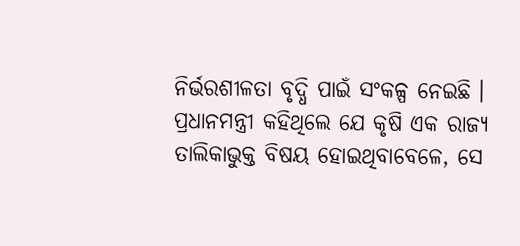ନିର୍ଭରଶୀଳତା ବୃଦ୍ଧି ପାଇଁ ସଂକଳ୍ପ ନେଇଛି ।
ପ୍ରଧାନମନ୍ତ୍ରୀ କହିଥିଲେ ଯେ କୃଷି ଏକ ରାଜ୍ୟ ତାଲିକାଭୁକ୍ତ ବିଷୟ ହୋଇଥିବାବେଳେ, ସେ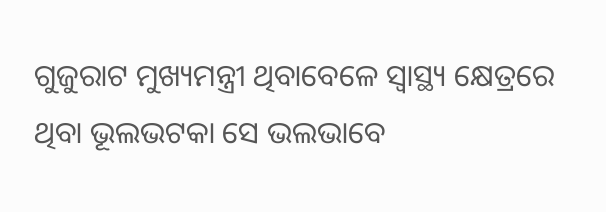ଗୁଜୁରାଟ ମୁଖ୍ୟମନ୍ତ୍ରୀ ଥିବାବେଳେ ସ୍ୱାସ୍ଥ୍ୟ କ୍ଷେତ୍ରରେ ଥିବା ଭୂଲଭଟକା ସେ ଭଲଭାବେ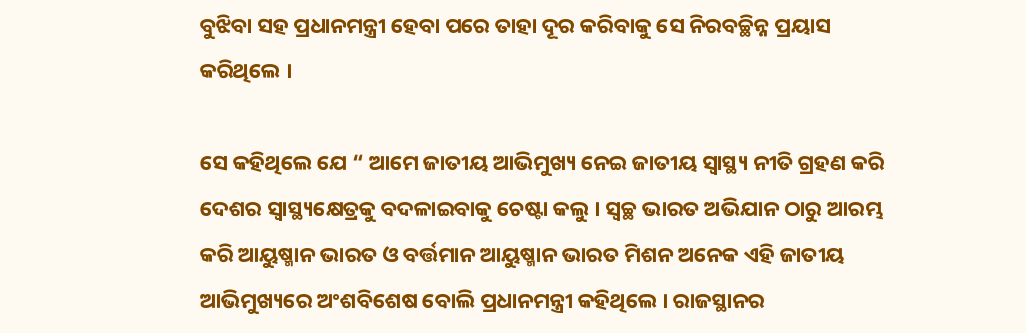ବୁଝିବା ସହ ପ୍ରଧାନମନ୍ତ୍ରୀ ହେବା ପରେ ତାହା ଦୂର କରିବାକୁ ସେ ନିରବଚ୍ଛିନ୍ନ ପ୍ରୟାସ କରିଥିଲେ ।

ସେ କହିଥିଲେ ଯେ “ ଆମେ ଜାତୀୟ ଆଭିମୁଖ୍ୟ ନେଇ ଜାତୀୟ ସ୍ୱାସ୍ଥ୍ୟ ନୀତି ଗ୍ରହଣ କରି ଦେଶର ସ୍ୱାସ୍ଥ୍ୟକ୍ଷେତ୍ରକୁ ବଦଳାଇବାକୁ ଚେଷ୍ଟା କଲୁ । ସ୍ୱଚ୍ଛ ଭାରତ ଅଭିଯାନ ଠାରୁ ଆରମ୍ଭ କରି ଆୟୁଷ୍ମାନ ଭାରତ ଓ ବର୍ତ୍ତମାନ ଆୟୁଷ୍ମାନ ଭାରତ ମିଶନ ଅନେକ ଏହି ଜାତୀୟ ଆଭିମୁଖ୍ୟରେ ଅଂଶବିଶେଷ ବୋଲି ପ୍ରଧାନମନ୍ତ୍ରୀ କହିଥିଲେ । ରାଜସ୍ଥାନର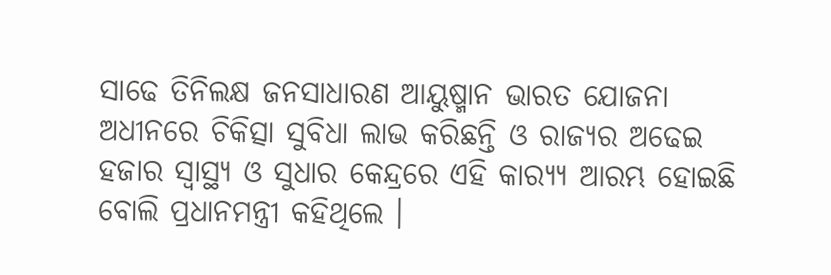ସାଢେ ତିନିଲକ୍ଷ ଜନସାଧାରଣ ଆୟୁଷ୍ମାନ ଭାରତ ଯୋଜନା ଅଧୀନରେ ଚିକିତ୍ସା ସୁବିଧା ଲାଭ କରିଛନ୍ତି ଓ ରାଜ୍ୟର ଅଢେଇ ହଜାର ସ୍ୱାସ୍ଥ୍ୟ ଓ ସୁଧାର କେନ୍ଦ୍ରରେ ଏହି କାର‌୍ୟ୍ୟ ଆରମ୍ଭ ହୋଇଛି ବୋଲି ପ୍ରଧାନମନ୍ତ୍ରୀ କହିଥିଲେ ।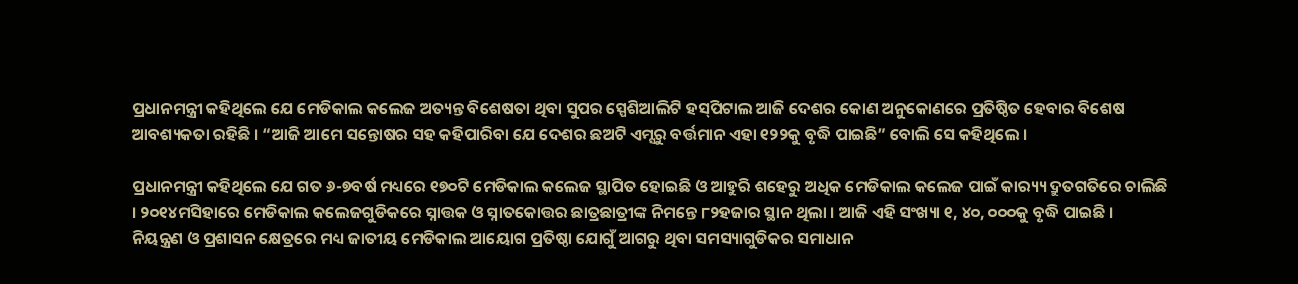ପ୍ରଧାନମନ୍ତ୍ରୀ କହିଥିଲେ ଯେ ମେଡିକାଲ କଲେଜ ଅତ୍ୟନ୍ତ ବିଶେଷତା ଥିବା ସୁପର ସ୍ପେଶିଆଲିଟି ହସ୍‌ପିଟାଲ ଆଜି ଦେଶର କୋଣ ଅନୁକୋଣରେ ପ୍ରତିଷ୍ଠିତ ହେବାର ବିଶେଷ ଆବଶ୍ୟକତା ରହିଛି । “ଆଜି ଆମେ ସନ୍ତୋଷର ସହ କହିପାରିବା ଯେ ଦେଶର ଛଅଟି ଏମ୍ସରୁ ବର୍ତ୍ତମାନ ଏହା ୧୨୨କୁ ବୃଦ୍ଧି ପାଇଛି” ବୋଲି ସେ କହିଥିଲେ ।

ପ୍ରଧାନମନ୍ତ୍ରୀ କହିଥିଲେ ଯେ ଗତ ୬-୭ବର୍ଷ ମଧ୍ୟରେ ୧୭୦ଟି ମେଡିକାଲ କଲେଜ ସ୍ଥାପିତ ହୋଇଛି ଓ ଆହୁରି ଶହେରୁ ଅଧିକ ମେଡିକାଲ କଲେଜ ପାଇଁ କାର‌୍ୟ୍ୟ ଦ୍ରୁତଗତିରେ ଚାଲିଛି । ୨୦୧୪ମସିହାରେ ମେଡିକାଲ କଲେଜଗୁଡିକରେ ସ୍ନାତ୍ତକ ଓ ସ୍ନାତକୋତ୍ତର ଛାତ୍ରଛାତ୍ରୀଙ୍କ ନିମନ୍ତେ ୮୨ହଜାର ସ୍ଥାନ ଥିଲା । ଆଜି ଏହି ସଂଖ୍ୟା ୧, ୪୦, ୦୦୦କୁ ବୃଦ୍ଧି ପାଇଛି । ନିୟନ୍ତ୍ରଣ ଓ ପ୍ରଶାସନ କ୍ଷେତ୍ରରେ ମଧ୍ୟ ଜାତୀୟ ମେଡିକାଲ ଆୟୋଗ ପ୍ରତିଷ୍ଠା ଯୋଗୁଁ ଆଗରୁ ଥିବା ସମସ୍ୟାଗୁଡିକର ସମାଧାନ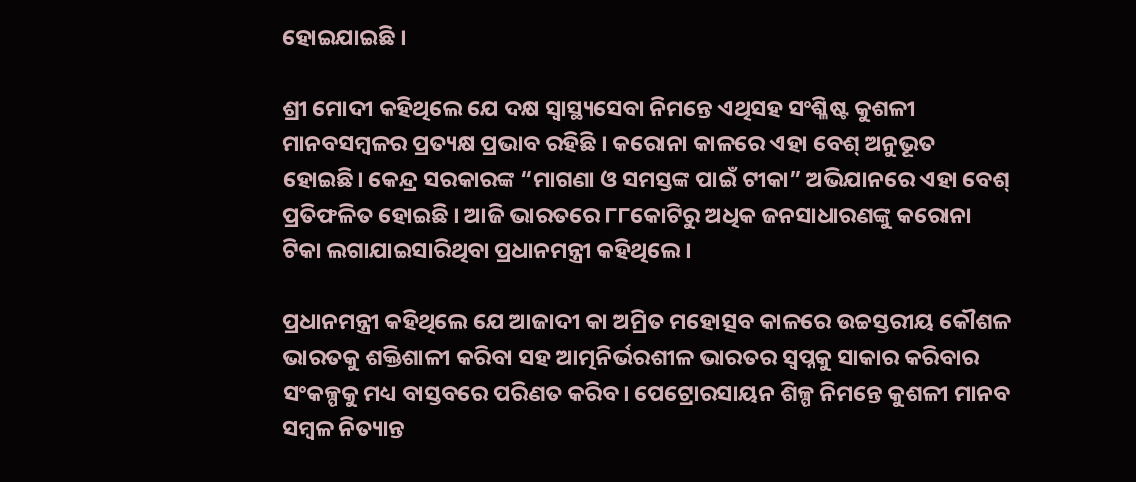ହୋଇଯାଇଛି ।

ଶ୍ରୀ ମୋଦୀ କହିଥିଲେ ଯେ ଦକ୍ଷ ସ୍ୱାସ୍ଥ୍ୟସେବା ନିମନ୍ତେ ଏଥିସହ ସଂଶ୍ଳିଷ୍ଟ କୁଶଳୀ ମାନବସମ୍ବଳର ପ୍ରତ୍ୟକ୍ଷ ପ୍ରଭାବ ରହିଛି । କରୋନା କାଳରେ ଏହା ବେଶ୍ ଅନୁଭୂତ ହୋଇଛି। କେନ୍ଦ୍ର ସରକାରଙ୍କ “ମାଗଣା ଓ ସମସ୍ତଙ୍କ ପାଇଁ ଟୀକା” ଅଭିଯାନରେ ଏହା ବେଶ୍ ପ୍ରତିଫଳିତ ହୋଇଛି । ଆଜି ଭାରତରେ ୮୮କୋଟିରୁ ଅଧିକ ଜନସାଧାରଣଙ୍କୁ କରୋନା ଟିକା ଲଗାଯାଇସାରିଥିବା ପ୍ରଧାନମନ୍ତ୍ରୀ କହିଥିଲେ ।

ପ୍ରଧାନମନ୍ତ୍ରୀ କହିଥିଲେ ଯେ ଆଜାଦୀ କା ଅମ୍ରିତ ମହୋତ୍ସବ କାଳରେ ଉଚ୍ଚସ୍ତରୀୟ କୌଶଳ ଭାରତକୁ ଶକ୍ତିଶାଳୀ କରିବା ସହ ଆତ୍ମନିର୍ଭରଶୀଳ ଭାରତର ସ୍ୱପ୍ନକୁ ସାକାର କରିବାର ସଂକଳ୍ପକୁ ମଧ୍ୟ ବାସ୍ତବରେ ପରିଣତ କରିବ। ପେଟ୍ରୋରସାୟନ ଶିଳ୍ପ ନିମନ୍ତେ କୁଶଳୀ ମାନବ ସମ୍ବଳ ନିତ୍ୟାନ୍ତ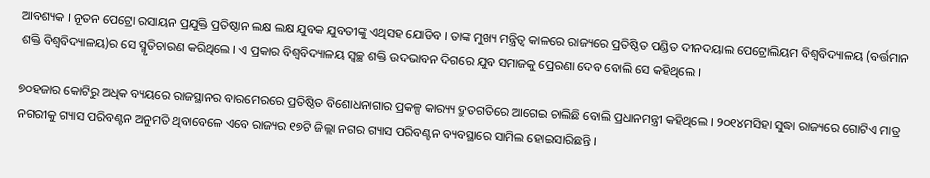ଆବଶ୍ୟକ । ନୂତନ ପେଟ୍ରୋ ରସାୟନ ପ୍ରଯୁକ୍ତି ପ୍ରତିଷ୍ଠାନ ଲକ୍ଷ ଲକ୍ଷ ଯୁବକ ଯୁବତୀଙ୍କୁ ଏଥିସହ ଯୋଡିବ । ତାଙ୍କ ମୁଖ୍ୟ ମନ୍ତ୍ରିତ୍ୱ କାଳରେ ରାଜ୍ୟରେ ପ୍ରତିଷ୍ଠିତ ପଣ୍ଡିତ ଦୀନଦୟାଲ ପେଟ୍ରୋଲିୟମ ବିଶ୍ୱବିଦ୍ୟାଳୟ (ବର୍ତ୍ତମାନ ଶକ୍ତି ବିଶ୍ୱବିଦ୍ୟାଳୟ)ର ସେ ସ୍ମୃତିଚାରଣ କରିଥିଲେ । ଏ ପ୍ରକାର ବିଶ୍ୱବିଦ୍ୟାଳୟ ସ୍ୱଚ୍ଛ ଶକ୍ତି ଉଦଭାବନ ଦିଗରେ ଯୁବ ସମାଜକୁ ପ୍ରେରଣା ଦେବ ବୋଲି ସେ କହିଥିଲେ ।

୭୦ହଜାର କୋଟିରୁ ଅଧିକ ବ୍ୟୟରେ ରାଜସ୍ଥାନର ବାରମେରରେ ପ୍ରତିଷ୍ଠିତ ବିଶୋଧନାଗାର ପ୍ରକଳ୍ପ କାର‌୍ୟ୍ୟ ଦ୍ରୁତଗତିରେ ଆଗେଇ ଚାଲିଛି ବୋଲି ପ୍ରଧାନମନ୍ତ୍ରୀ କହିଥିଲେ । ୨୦୧୪ମସିହା ସୁଦ୍ଧା ରାଜ୍ୟରେ ଗୋଟିଏ ମାତ୍ର ନଗରୀକୁ ଗ୍ୟାସ ପରିବଣ୍ଟନ ଅନୁମତି ଥିବାବେଳେ ଏବେ ରାଜ୍ୟର ୧୭ଟି ଜିଲ୍ଲା ନଗର ଗ୍ୟାସ ପରିବଣ୍ଟନ ବ୍ୟବସ୍ଥାରେ ସାମିଲ ହୋଇସାରିଛନ୍ତି ।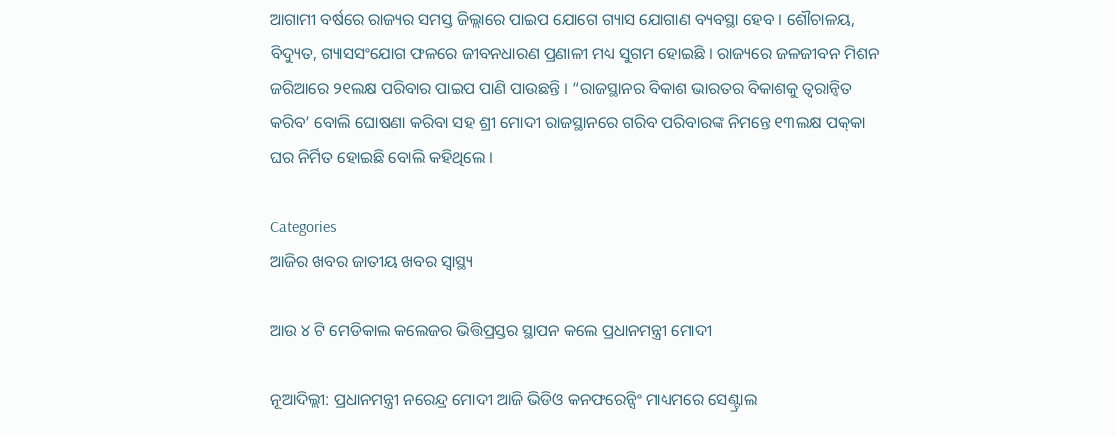ଆଗାମୀ ବର୍ଷରେ ରାଜ୍ୟର ସମସ୍ତ ଜିଲ୍ଲାରେ ପାଇପ ଯୋଗେ ଗ୍ୟାସ ଯୋଗାଣ ବ୍ୟବସ୍ଥା ହେବ । ଶୌଚାଳୟ, ବିଦ୍ୟୁତ, ଗ୍ୟାସସଂଯୋଗ ଫଳରେ ଜୀବନଧାରଣ ପ୍ରଣାଳୀ ମଧ୍ୟ ସୁଗମ ହୋଇଛି । ରାଜ୍ୟରେ ଜଳଜୀବନ ମିଶନ ଜରିଆରେ ୨୧ଲକ୍ଷ ପରିବାର ପାଇପ ପାଣି ପାଉଛନ୍ତି । “ରାଜସ୍ଥାନର ବିକାଶ ଭାରତର ବିକାଶକୁ ତ୍ୱରାନ୍ୱିତ କରିବ’ ବୋଲି ଘୋଷଣା କରିବା ସହ ଶ୍ରୀ ମୋଦୀ ରାଜସ୍ଥାନରେ ଗରିବ ପରିବାରଙ୍କ ନିମନ୍ତେ ୧୩ଲକ୍ଷ ପକ୍‌କା ଘର ନିର୍ମିତ ହୋଇଛି ବୋଲି କହିଥିଲେ ।

Categories
ଆଜିର ଖବର ଜାତୀୟ ଖବର ସ୍ବାସ୍ଥ୍ୟ

ଆଉ ୪ ଟି ମେଡିକାଲ କଲେଜର ଭିତ୍ତିପ୍ରସ୍ତର ସ୍ଥାପନ କଲେ ପ୍ରଧାନମନ୍ତ୍ରୀ ମୋଦୀ

ନୂଆଦିଲ୍ଲୀ: ପ୍ରଧାନମନ୍ତ୍ରୀ ନରେନ୍ଦ୍ର ମୋଦୀ ଆଜି ଭିଡିଓ କନଫରେନ୍ସିଂ ମାଧ୍ୟମରେ ସେଣ୍ଟ୍ରାଲ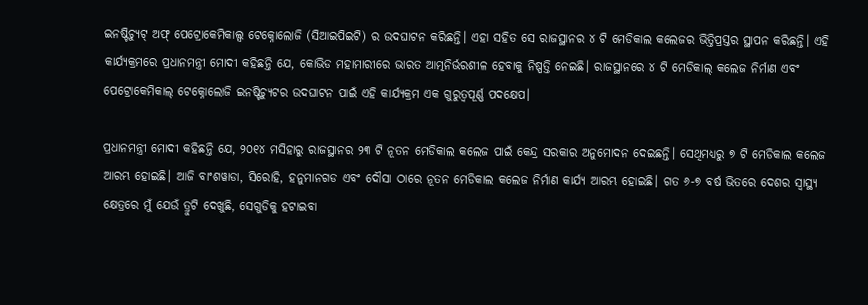ଇନଷ୍ଟିଚ୍ୟୁଟ୍ ଅଫ୍ ପେଟ୍ରୋକେମିକାଲ୍ସ ଟେକ୍ନୋଲୋଜି (ସିଆଇପିଇଟି) ର ଉଦଘାଟନ କରିଛନ୍ତି। ଏହା ସହିତ ସେ ରାଜସ୍ଥାନର ୪ ଟି ମେଡିକାଲ କଲେଜର ଭିତ୍ତିପ୍ରସ୍ତର ସ୍ଥାପନ କରିଛନ୍ତି। ଏହି କାର୍ଯ୍ୟକ୍ରମରେ ପ୍ରଧାନମନ୍ତ୍ରୀ ମୋଦୀ କହିଛନ୍ତି ଯେ, କୋଭିଡ ମହାମାରୀରେ ଭାରତ ଆତ୍ମନିର୍ଭରଶୀଳ ହେବାକୁ ନିଷ୍ପତ୍ତି ନେଇଛି। ରାଜସ୍ଥାନରେ ୪ ଟି ମେଡିକାଲ୍ କଲେଜ ନିର୍ମାଣ ଏବଂ ପେଟ୍ରୋକେମିକାଲ୍ ଟେକ୍ନୋଲୋଜି ଇନଷ୍ଟିଚ୍ୟୁଟର ଉଦଘାଟନ ପାଇଁ ଏହି କାର୍ଯ୍ୟକ୍ରମ ଏକ ଗୁରୁତ୍ୱପୂର୍ଣ୍ଣ ପଦକ୍ଷେପ।

ପ୍ରଧାନମନ୍ତ୍ରୀ ମୋଦୀ କହିଛନ୍ତି ଯେ, ୨୦୧୪ ମସିହାରୁ ରାଜସ୍ଥାନର ୨୩ ଟି ନୂତନ ମେଡିକାଲ କଲେଜ ପାଇଁ କେନ୍ଦ୍ର ସରକାର ଅନୁମୋଦନ ଦେଇଛନ୍ତି। ସେଥିମଧ୍ୟରୁ ୭ ଟି ମେଡିକାଲ କଲେଜ ଆରମ୍ଭ ହୋଇଛି। ଆଜି ବାଂଶୱାଡା, ସିରୋହି, ହନୁମାନଗଡ ଏବଂ ଦୌସା ଠାରେ ନୂତନ ମେଡିକାଲ କଲେଜ ନିର୍ମାଣ କାର୍ଯ୍ୟ ଆରମ୍ଭ ହୋଇଛି। ଗତ ୬-୭ ବର୍ଷ ଭିତରେ ଦେଶର ସ୍ୱାସ୍ଥ୍ୟ କ୍ଷେତ୍ରରେ ମୁଁ ଯେଉଁ ତ୍ରୁଟି ଦେଖୁଛି, ସେଗୁଡିକୁ ହଟାଇବା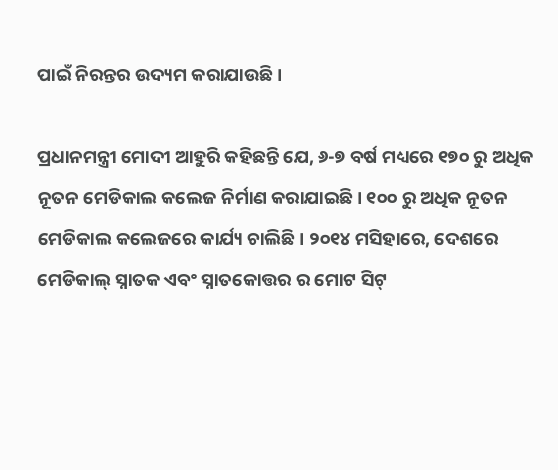ପାଇଁ ନିରନ୍ତର ଉଦ୍ୟମ କରାଯାଉଛି।

ପ୍ରଧାନମନ୍ତ୍ରୀ ମୋଦୀ ଆହୁରି କହିଛନ୍ତି ଯେ, ୬-୭ ବର୍ଷ ମଧ୍ୟରେ ୧୭୦ ରୁ ଅଧିକ ନୂତନ ମେଡିକାଲ କଲେଜ ନିର୍ମାଣ କରାଯାଇଛି। ୧୦୦ ରୁ ଅଧିକ ନୂତନ ମେଡିକାଲ କଲେଜରେ କାର୍ଯ୍ୟ ଚାଲିଛି। ୨୦୧୪ ମସିହାରେ, ଦେଶରେ ମେଡିକାଲ୍ ସ୍ନାତକ ଏବଂ ସ୍ନାତକୋତ୍ତର ର ମୋଟ ସିଟ୍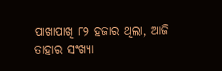ପାଖାପାଖି ୮୨ ହଜାର ଥିଲା, ଆଜି ତାହାର ସଂଖ୍ୟା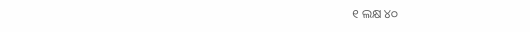୧ ଲକ୍ଷ ୪୦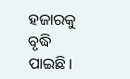ହଜାରକୁ ବୃଦ୍ଧି ପାଇଛି।